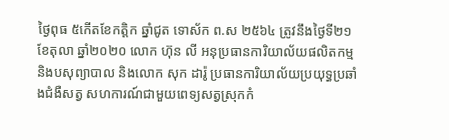ថ្ងៃពុធ ៥កើតខែកត្តិក ឆ្នាំជូត ទោស័ក ព.ស ២៥៦៤ ត្រូវនឹងថ្ងៃទី២១ ខែតុលា ឆ្នាំ២០២០ លោក ហ៊ុន លី អនុប្រធានការិយាល័យផលិតកម្ម និងបសុព្យាបាល និងលោក សុក ដារ៉ូ ប្រធានការិយាល័យប្រយុទ្ធប្រឆាំងជំងឺសត្វ សហការណ៍ជាមួយពេទ្យសត្វស្រុកកំ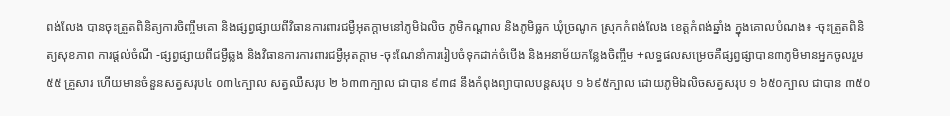ពង់លែង បានចុះត្រួតពិនិត្យការចិញ្ចឹមគោ និងផ្សព្វផ្សាយពីវិធានការពារជម្ងឺអុតក្តាមនៅភូមិឯលិច ភូមិកណ្តាល និងភូមិធ្លក ឃុំច្រណូក ស្រុកកំពង់លែង ខេត្តកំពង់ឆ្នាំង ក្នុងគោលបំណង៖ -ចុះត្រួតពិនិត្យសុខភាព ការផ្តល់ចំណី -ផ្សព្វផ្សាយពីជម្ងឺឆ្លង និងវិធានការការពារជម្ងឺអុតក្តាម -ចុះណែនាំការរៀបចំទុកដាក់ចំបើង និងអនាម័យកន្លែងចិញ្ចឹម +លទ្ធផលសម្រេចគឺផ្សព្វផ្សាបាន៣ភូមិមានអ្នកចូលរួម ៥៥ គ្រួសារ ហើយមានចំនួនសត្វសរុប៤ ០៣៤ក្បាល សត្វឈឺសរុប ២ ៦៣៣ក្បាល ជាបាន ៩៣៨ នឹងកំពុងព្យាបាលបន្តសរុប ១ ៦៩៥ក្បាល ដោយភូមិឯលិចសត្វសរុប ១ ៦៥០ក្បាល ជាបាន ៣៥០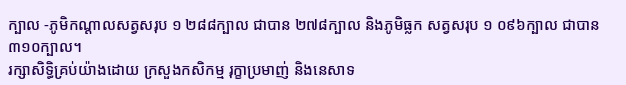ក្បាល -ភូមិកណ្តាលសត្វសរុប ១ ២៨៨ក្បាល ជាបាន ២៧៨ក្បាល និងភូមិធ្លក សត្វសរុប ១ ០៩៦ក្បាល ជាបាន ៣១០ក្បាល។
រក្សាសិទិ្ធគ្រប់យ៉ាងដោយ ក្រសួងកសិកម្ម រុក្ខាប្រមាញ់ និងនេសាទ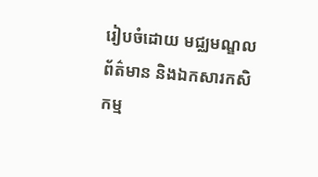រៀបចំដោយ មជ្ឈមណ្ឌលព័ត៌មាន និងឯកសារកសិកម្ម